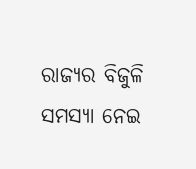ରାଜ୍ୟର ବିଜୁଳି ସମସ୍ୟା ନେଇ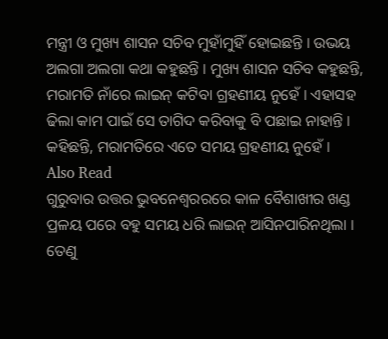ମନ୍ତ୍ରୀ ଓ ମୁଖ୍ୟ ଶାସନ ସଚିବ ମୁହାଁମୁହିଁ ହୋଇଛନ୍ତି । ଉଭୟ ଅଲଗା ଅଲଗା କଥା କହୁଛନ୍ତି । ମୁଖ୍ୟ ଶାସନ ସଚିବ କହୁଛନ୍ତି, ମରାମତି ନାଁରେ ଲାଇନ୍ କଟିବା ଗ୍ରହଣୀୟ ନୁହେଁ । ଏହାସହ ଢିଲା କାମ ପାଇଁ ସେ ତାଗିଦ କରିବାକୁ ବି ପଛାଇ ନାହାନ୍ତି । କହିଛନ୍ତି, ମରାମତିରେ ଏତେ ସମୟ ଗ୍ରହଣୀୟ ନୁହେଁ ।
Also Read
ଗୁରୁବାର ଉତ୍ତର ଭୁବନେଶ୍ୱରରରେ କାଳ ବୈଶାଖୀର ଖଣ୍ଡ ପ୍ରଳୟ ପରେ ବହୁ ସମୟ ଧରି ଲାଇନ୍ ଆସିନପାରିନଥିଲା । ତେଣୁ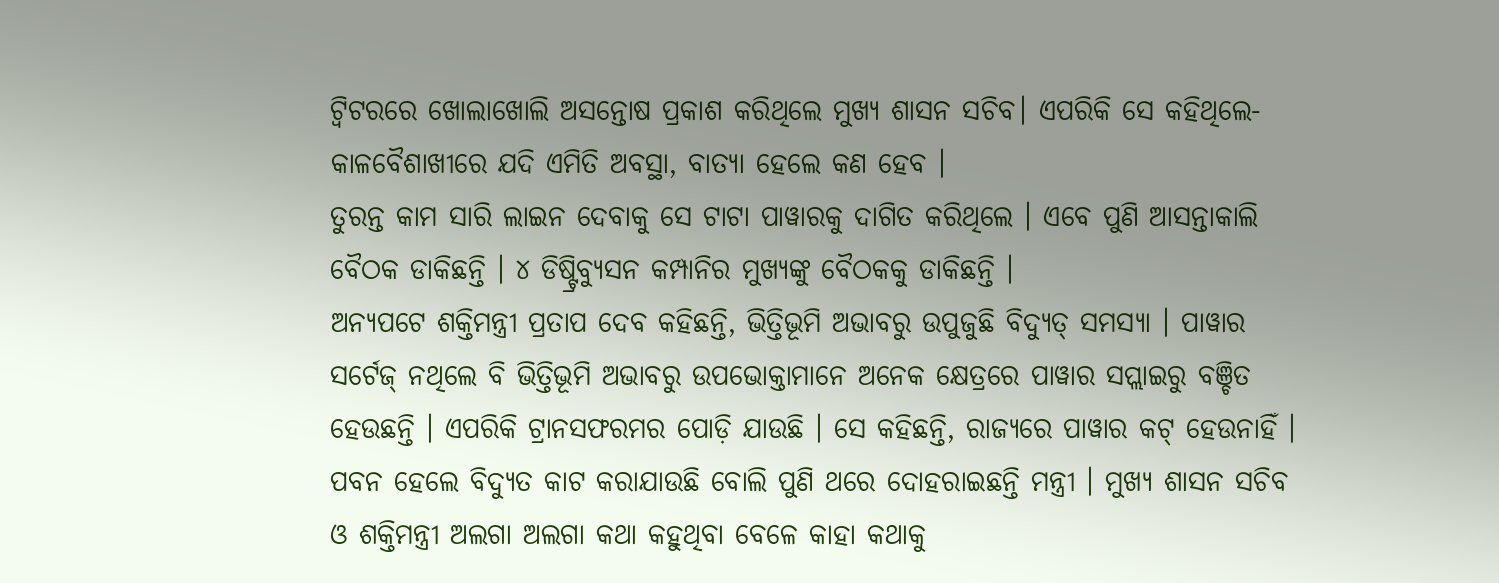ଟ୍ୱିଟରରେ ଖୋଲାଖୋଲି ଅସନ୍ତୋଷ ପ୍ରକାଶ କରିଥିଲେ ମୁଖ୍ୟ ଶାସନ ସଚିବ। ଏପରିକି ସେ କହିଥିଲେ-କାଳବୈଶାଖୀରେ ଯଦି ଏମିତି ଅବସ୍ଥା, ବାତ୍ୟା ହେଲେ କଣ ହେବ ।
ତୁରନ୍ତ କାମ ସାରି ଲାଇନ ଦେବାକୁ ସେ ଟାଟା ପାୱାରକୁ ଦାଗିତ କରିଥିଲେ । ଏବେ ପୁଣି ଆସନ୍ତାକାଲି ବୈଠକ ଡାକିଛନ୍ତି । ୪ ଡିଷ୍ଟ୍ରିବ୍ୟୁସନ କମ୍ପାନିର ମୁଖ୍ୟଙ୍କୁ ବୈଠକକୁ ଡାକିଛନ୍ତି ।
ଅନ୍ୟପଟେ ଶକ୍ତିମନ୍ତ୍ରୀ ପ୍ରତାପ ଦେବ କହିଛନ୍ତି, ଭିତ୍ତିଭୂମି ଅଭାବରୁ ଉପୁଜୁଛି ବିଦ୍ୟୁତ୍ ସମସ୍ୟା । ପାୱାର ସର୍ଟେଜ୍ ନଥିଲେ ବି ଭିତ୍ତିଭୂମି ଅଭାବରୁ ଉପଭୋକ୍ତାମାନେ ଅନେକ କ୍ଷେତ୍ରରେ ପାୱାର ସପ୍ଲାଇରୁ ବଞ୍ଚିତ ହେଉଛନ୍ତି । ଏପରିକି ଟ୍ରାନସଫରମର ପୋଡ଼ି ଯାଉଛି । ସେ କହିଛନ୍ତି, ରାଜ୍ୟରେ ପାୱାର କଟ୍ ହେଉନାହିଁ । ପବନ ହେଲେ ବିଦ୍ୟୁତ କାଟ କରାଯାଉଛି ବୋଲି ପୁଣି ଥରେ ଦୋହରାଇଛନ୍ତି ମନ୍ତ୍ରୀ । ମୁଖ୍ୟ ଶାସନ ସଚିବ ଓ ଶକ୍ତିମନ୍ତ୍ରୀ ଅଲଗା ଅଲଗା କଥା କହୁଥିବା ବେଳେ କାହା କଥାକୁ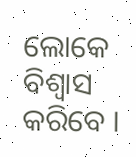ଲୋକେ ବିଶ୍ୱାସ କରିବେ ।